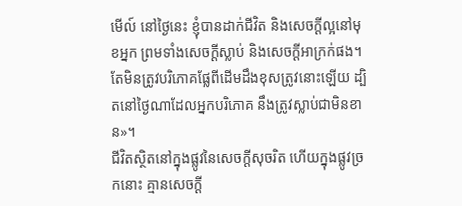មើល៍ នៅថ្ងៃនេះ ខ្ញុំបានដាក់ជីវិត និងសេចក្ដីល្អនៅមុខអ្នក ព្រមទាំងសេចក្ដីស្លាប់ និងសេចក្ដីអាក្រក់ផង។
តែមិនត្រូវបរិភោគផ្លែពីដើមដឹងខុសត្រូវនោះឡើយ ដ្បិតនៅថ្ងៃណាដែលអ្នកបរិភោគ នឹងត្រូវស្លាប់ជាមិនខាន»។
ជីវិតស្ថិតនៅក្នុងផ្លូវនៃសេចក្ដីសុចរិត ហើយក្នុងផ្លូវច្រកនោះ គ្មានសេចក្ដី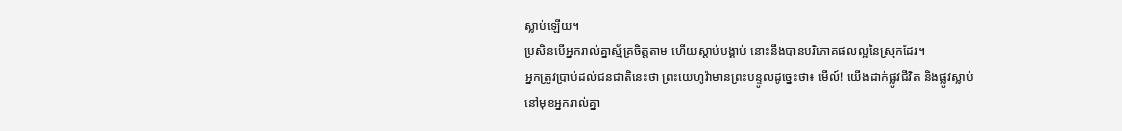ស្លាប់ឡើយ។
ប្រសិនបើអ្នករាល់គ្នាស្ម័គ្រចិត្តតាម ហើយស្តាប់បង្គាប់ នោះនឹងបានបរិភោគផលល្អនៃស្រុកដែរ។
អ្នកត្រូវប្រាប់ដល់ជនជាតិនេះថា ព្រះយេហូវ៉ាមានព្រះបន្ទូលដូច្នេះថា៖ មើល៍! យើងដាក់ផ្លូវជីវិត និងផ្លូវស្លាប់នៅមុខអ្នករាល់គ្នា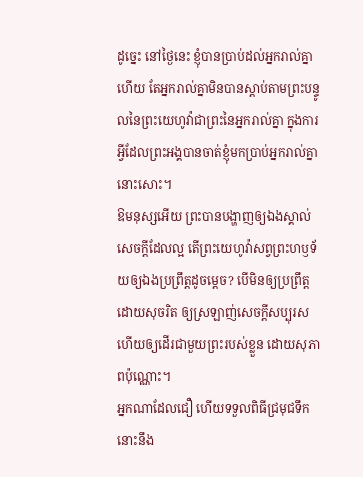ដូច្នេះ នៅថ្ងៃនេះ ខ្ញុំបានប្រាប់ដល់អ្នករាល់គ្នាហើយ តែអ្នករាល់គ្នាមិនបានស្តាប់តាមព្រះបន្ទូលនៃព្រះយេហូវ៉ាជាព្រះនៃអ្នករាល់គ្នា ក្នុងការអ្វីដែលព្រះអង្គបានចាត់ខ្ញុំមកប្រាប់អ្នករាល់គ្នានោះសោះ។
ឱមនុស្សអើយ ព្រះបានបង្ហាញឲ្យឯងស្គាល់សេចក្ដីដែលល្អ តើព្រះយេហូវ៉ាសព្វព្រះហឫទ័យឲ្យឯងប្រព្រឹត្តដូចម្តេច? បើមិនឲ្យប្រព្រឹត្តដោយសុចរិត ឲ្យស្រឡាញ់សេចក្ដីសប្បុរស ហើយឲ្យដើរជាមួយព្រះរបស់ខ្លួន ដោយសុភាពប៉ុណ្ណោះ។
អ្នកណាដែលជឿ ហើយទទួលពិធីជ្រមុជទឹក នោះនឹង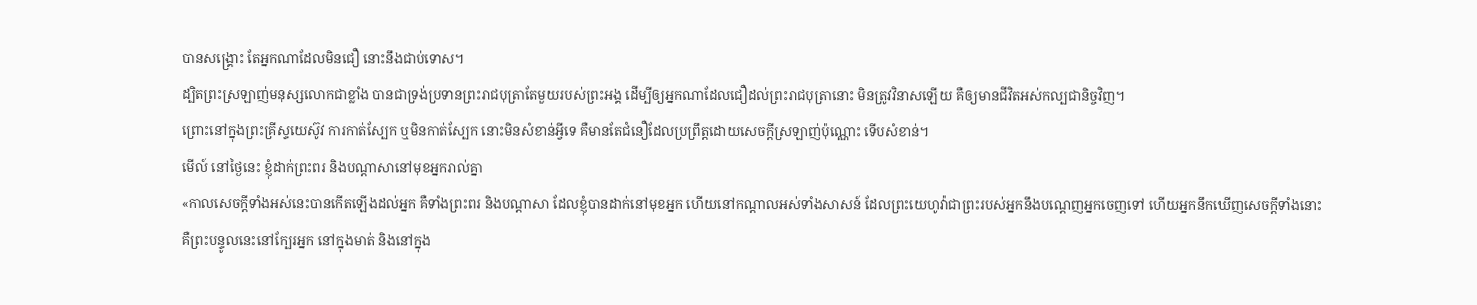បានសង្គ្រោះ តែអ្នកណាដែលមិនជឿ នោះនឹងជាប់ទោស។
ដ្បិតព្រះស្រឡាញ់មនុស្សលោកជាខ្លាំង បានជាទ្រង់ប្រទានព្រះរាជបុត្រាតែមួយរបស់ព្រះអង្គ ដើម្បីឲ្យអ្នកណាដែលជឿដល់ព្រះរាជបុត្រានោះ មិនត្រូវវិនាសឡើយ គឺឲ្យមានជីវិតអស់កល្បជានិច្ចវិញ។
ព្រោះនៅក្នុងព្រះគ្រីស្ទយេស៊ូវ ការកាត់ស្បែក ឬមិនកាត់ស្បែក នោះមិនសំខាន់អ្វីទេ គឺមានតែជំនឿដែលប្រព្រឹត្តដោយសេចក្ដីស្រឡាញ់ប៉ុណ្ណោះ ទើបសំខាន់។
មើល៍ នៅថ្ងៃនេះ ខ្ញុំដាក់ព្រះពរ និងបណ្ដាសានៅមុខអ្នករាល់គ្នា
«កាលសេចក្ដីទាំងអស់នេះបានកើតឡើងដល់អ្នក គឺទាំងព្រះពរ និងបណ្ដាសា ដែលខ្ញុំបានដាក់នៅមុខអ្នក ហើយនៅកណ្ដាលអស់ទាំងសាសន៍ ដែលព្រះយេហូវ៉ាជាព្រះរបស់អ្នកនឹងបណ្ដេញអ្នកចេញទៅ ហើយអ្នកនឹកឃើញសេចក្ដីទាំងនោះ
គឺព្រះបន្ទូលនេះនៅក្បែរអ្នក នៅក្នុងមាត់ និងនៅក្នុង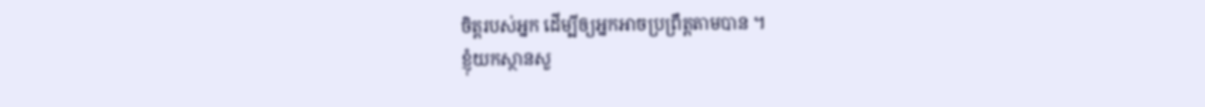ចិត្តរបស់អ្នក ដើម្បីឲ្យអ្នកអាចប្រព្រឹត្តតាមបាន ។
ខ្ញុំយកស្ថានសួ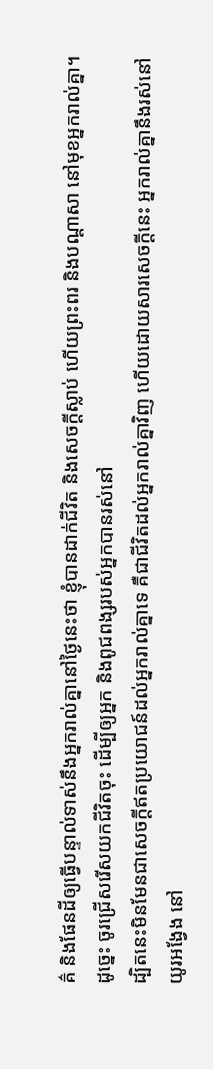គ៌ និងផែនដីឲ្យធ្វើបន្ទាល់ទាស់នឹងអ្នករាល់គ្នានៅថ្ងៃនេះថា ខ្ញុំបានដាក់ជីវិត និងសេចក្ដីស្លាប់ ហើយព្រះពរ និងបណ្ដាសា នៅមុខអ្នករាល់គ្នា។ ដូច្នេះ ចូរជ្រើសរើសយកជីវិតចុះ ដើម្បីឲ្យអ្នក និងពូជពង្សរបស់អ្នកបានរស់នៅ
ដ្បិតនេះមិនមែនជាសេចក្ដីឥតប្រយោជន៍ដល់អ្នករាល់គ្នាទេ គឺជាជីវិតដល់អ្នករាល់គ្នាវិញ ហើយដោយសារសេចក្ដីនេះ អ្នករាល់គ្នានឹងរស់នៅយូរអង្វែង នៅ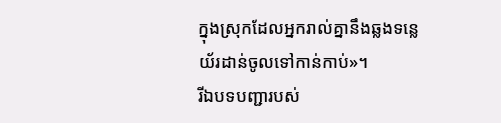ក្នុងស្រុកដែលអ្នករាល់គ្នានឹងឆ្លងទន្លេយ័រដាន់ចូលទៅកាន់កាប់»។
រីឯបទបញ្ជារបស់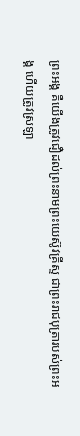ព្រះអង្គ គឺយើងត្រូវជឿដល់ព្រះនាមព្រះយេស៊ូវគ្រីស្ទ ជាព្រះរាជបុត្រារបស់ព្រះអង្គ ហើយត្រូវស្រឡា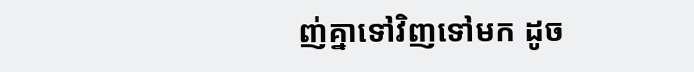ញ់គ្នាទៅវិញទៅមក ដូច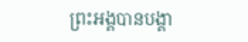ព្រះអង្គបានបង្គា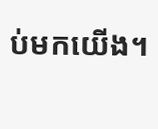ប់មកយើង។